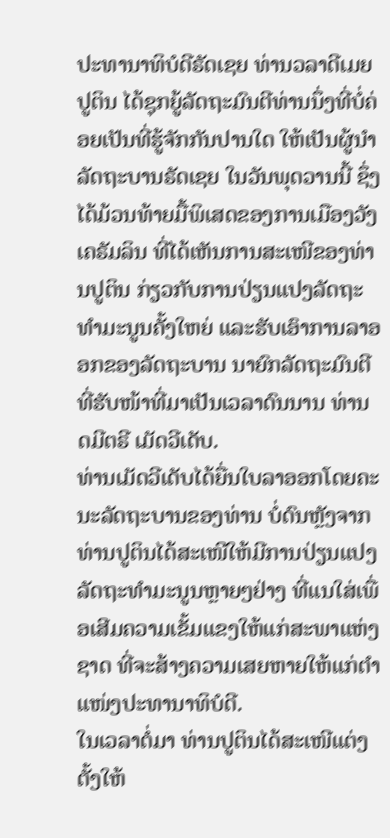ປະທານາທິບໍດີຣັດເຊຍ ທ່ານວລາດີເມຍ ປູຕິນ ໄດ້ຊຸກຍູ້ລັດຖະມົນຕີທ່ານນຶ່ງທີ່ບໍ່ຄ່ອຍເປັນທີ່ຮູ້ຈັກກັນປານໃດ ໃຫ້ເປັນຜູ້ນຳລັດຖະບານຣັດເຊຍ ໃນວັນພຸດວານນີ້ ຊຶ່ງໄດ້ມ້ວນທ້າຍມື້ພິເສດຂອງການເມືອງວັງເຄຣັມລິນ ທີ່ໄດ້ເຫັນການສະເໜີຂອງທ່ານປູຕິນ ກ່ຽວກັບການປ່ຽນແປງລັດຖະທຳມະນູນຄັ້ງໃຫຍ່ ແລະຮັບເອົາການລາອອກຂອງລັດຖະບານ ນາຍົກລັດຖະມົນຕີທີ່ຮັບໜ້າທີ່ມາເປັນເວລາດົນນານ ທ່ານດມີຕຣີ ເມັດວີເດັບ.
ທ່ານເມັດວີເດັບໄດ້ຍື່ນໃບລາອອກໂດຍຄະນະລັດຖະບານຂອງທ່ານ ບໍ່ດົນຫຼັງຈາກທ່ານປູຕິນໄດ້ສະເໜີໃຫ້ມີການປ່ຽນແປງລັດຖະທຳມະນູນຫຼາຍໆຢ່າງ ທີ່ແນໃສ່ເພື່ອເສີມຄວາມເຂັ້ມແຂງໃຫ້ແກ່ສະພາແຫ່ງຊາດ ທີ່ຈະສ້າງຄວາມເສຍຫາຍໃຫ້ແກ່ຕຳແໜ່ງປະທານາທິບໍດີ.
ໃນເວລາຕໍ່ມາ ທ່ານປູຕິນໄດ້ສະເໜີແຕ່ງຕັ້ງໃຫ້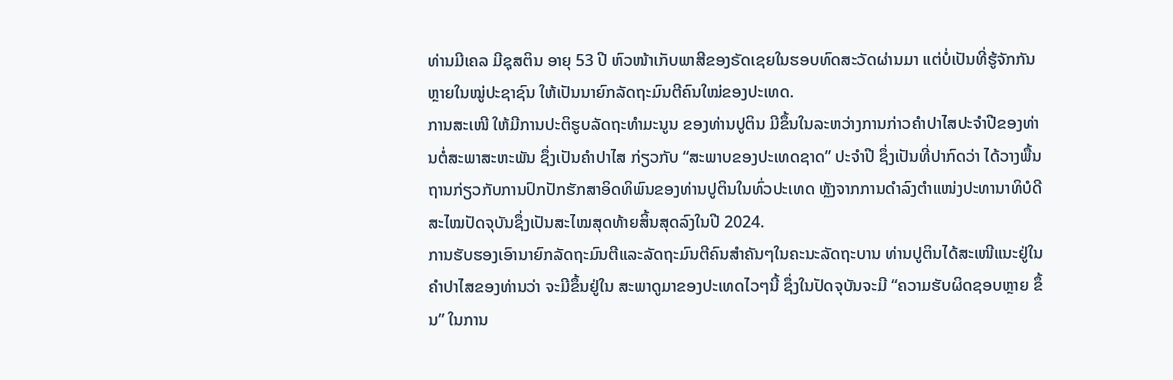ທ່ານມີເຄລ ມີຊຸສຕິນ ອາຍຸ 53 ປີ ຫົວໜ້າເກັບພາສີຂອງຣັດເຊຍໃນຮອບທົດສະວັດຜ່ານມາ ແຕ່ບໍ່ເປັນທີ່ຮູ້ຈັກກັນຫຼາຍໃນໝູ່ປະຊາຊົນ ໃຫ້ເປັນນາຍົກລັດຖະມົນຕີຄົນໃໝ່ຂອງປະເທດ.
ການສະເໜີ ໃຫ້ມີການປະຕິຮູບລັດຖະທຳມະນູນ ຂອງທ່ານປູຕິນ ມີຂຶ້ນໃນລະຫວ່າງການກ່າວຄຳປາໄສປະຈຳປີຂອງທ່ານຕໍ່ສະພາສະຫະພັນ ຊຶ່ງເປັນຄຳປາໄສ ກ່ຽວກັບ “ສະພາບຂອງປະເທດຊາດ” ປະຈຳປີ ຊຶ່ງເປັນທີ່ປາກົດວ່າ ໄດ້ວາງພື້ນຖານກ່ຽວກັບການປົກປັກຮັກສາອິດທິພົນຂອງທ່ານປູຕິນໃນທົ່ວປະເທດ ຫຼັງຈາກການດຳລົງຕຳແໜ່ງປະທານາທິບໍດີສະໄໝປັດຈຸບັນຊຶ່ງເປັນສະໄໝສຸດທ້າຍສິ້ນສຸດລົງໃນປີ 2024.
ການຮັບຮອງເອົານາຍົກລັດຖະມົນຕີແລະລັດຖະມົນຕີຄົນສຳຄັນໆໃນຄະນະລັດຖະບານ ທ່ານປູຕິນໄດ້ສະເໜີແນະຢູ່ໃນຄຳປາໄສຂອງທ່ານວ່າ ຈະມີຂຶ້ນຢູ່ໃນ ສະພາດູມາຂອງປະເທດໄວໆນີ້ ຊຶ່ງໃນປັດຈຸບັນຈະມີ “ຄວາມຮັບຜິດຊອບຫຼາຍ ຂຶ້ນ” ໃນການ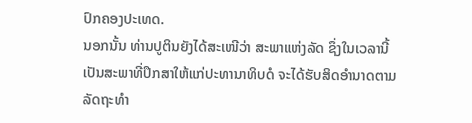ປົກຄອງປະເທດ.
ນອກນັ້ນ ທ່ານປູຕິນຍັງໄດ້ສະເໜີວ່າ ສະພາແຫ່ງລັດ ຊຶ່ງໃນເວລານີ້ເປັນສະພາທີ່ປຶກສາໃຫ້ແກ່ປະທານາທິບດໍ ຈະໄດ້ຮັບສິດອຳນາດຕາມລັດຖະທຳ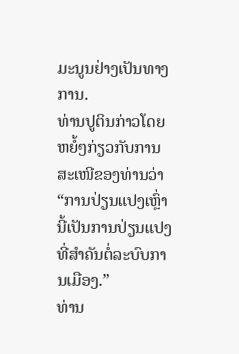ມະນູນຢ່າງເປັນທາງການ.
ທ່ານປູຕິນກ່າວໂດຍຫຍໍ້ໆກ່ຽວກັບການສະເໜີຂອງທ່ານວ່າ “ການປ່ຽນແປງເຫຼົ່ານີ້ເປັນການປ່ຽນແປງທີ່ສຳຄັນຕໍ່ລະບົບການເມືອງ.”
ທ່ານ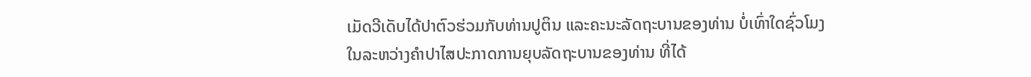ເມັດວີເດັບໄດ້ປາຕົວຮ່ວມກັບທ່ານປູຕິນ ແລະຄະນະລັດຖະບານຂອງທ່ານ ບໍ່ເທົ່າໃດຊົ່ວໂມງ ໃນລະຫວ່າງຄຳປາໄສປະກາດການຍຸບລັດຖະບານຂອງທ່ານ ທີ່ໄດ້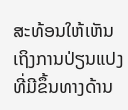ສະທ້ອນໃຫ້ເຫັນເຖິງການປ່ຽນແປງທີ່ມີຂຶ້ນທາງດ້ານ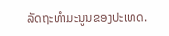ລັດຖະທຳມະນູນຂອງປະເທດ.